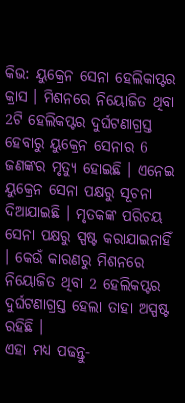କିଭ: ୟୁକ୍ରେନ ସେନା ହେଲିକାପ୍ଟର କ୍ରାସ । ମିଶନରେ ନିୟୋଜିତ ଥିବା 2ଟି ହେଲିକପ୍ଟର ଦୁର୍ଘଟଣାଗ୍ରସ୍ତ ହେବାରୁ ୟୁକ୍ରେନ ସେନାର 6 ଜଣଙ୍କର ମୃତ୍ୟୁ ହୋଇଛି । ଏନେଇ ୟୁକ୍ରେନ ସେନା ପକ୍ଷରୁ ସୂଚନା ଦିଆଯାଇଛି । ମୃତକଙ୍କ ପରିଚୟ ସେନା ପକ୍ଷରୁ ସ୍ପଷ୍ଟ କରାଯାଇନାହିଁ । କେଉଁ କାରଣରୁ ମିଶନରେ ନିୟୋଜିତ ଥିବା 2 ହେଲିକପ୍ଟର ଦୁର୍ଘଟଣାଗ୍ରସ୍ତ ହେଲା ତାହା ଅସ୍ପଷ୍ଟ ରହିଛି ।
ଏହା ମଧ୍ୟ ପଢନ୍ତୁ-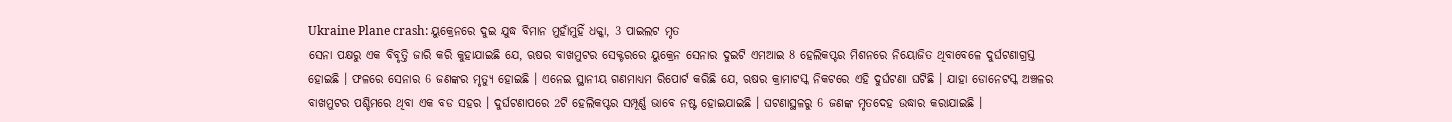Ukraine Plane crash: ୟୁକ୍ରେନରେ ଦୁଇ ଯୁଦ୍ଧ ବିମାନ ମୁହାଁମୁହିଁ ଧକ୍କା, 3 ପାଇଲଟ ମୃତ
ସେନା ପକ୍ଷରୁ ଏକ ବିବୃତ୍ତି ଜାରି କରି କୁହାଯାଇଛି ଯେ, ଋଷର ବାଖମୁଟର ସେକ୍ଟରରେ ୟୁକ୍ରେନ ସେନାର ଦୁଇଟି ଏମଆଇ 8 ହେଲିକପ୍ଟର ମିଶନରେ ନିୟୋଜିତ ଥିବାବେଳେ ଦୁର୍ଘଟଣାଗ୍ରସ୍ତ ହୋଇଛି । ଫଳରେ ସେନାର 6 ଜଣଙ୍କର ମୃତ୍ୟୁ ହୋଇଛି । ଏନେଇ ସ୍ଥାନୀୟ ଗଣମାଧ୍ୟମ ରିପୋର୍ଟ କରିଛି ଯେ, ଋଷର କ୍ରାମାଟସ୍କ ନିକଟରେ ଏହି ଦୁର୍ଘଟଣା ଘଟିଛି । ଯାହା ଡୋନେଟସ୍କ ଅଞ୍ଚଳର ବାଖମୁଟର ପଶ୍ଚିମରେ ଥିବା ଏକ ବଡ ସହର । ଦୁର୍ଘଟଣାପରେ 2ଟି ହେଲିକପ୍ଟର ସମ୍ପୂର୍ଣ୍ଣ ଭାବେ ନଷ୍ଟ ହୋଇଯାଇଛି । ଘଟଣାସ୍ଥଳରୁ 6 ଜଣଙ୍କ ମୃତଦେହ ଉଦ୍ଧାର କରାଯାଇଛି ।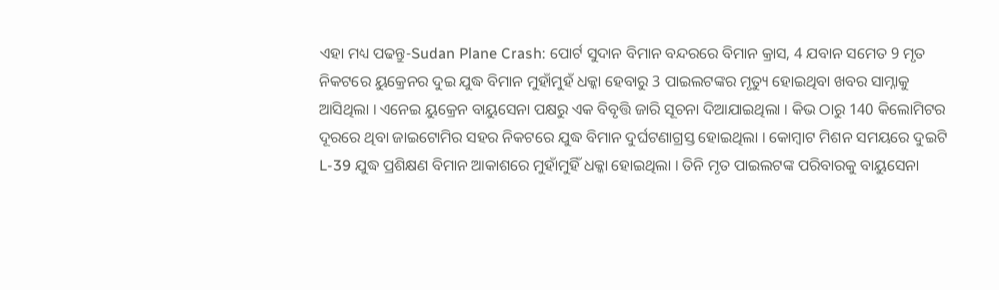ଏହା ମଧ୍ୟ ପଢନ୍ତୁ-Sudan Plane Crash: ପୋର୍ଟ ସୁଦାନ ବିମାନ ବନ୍ଦରରେ ବିମାନ କ୍ରାସ, 4 ଯବାନ ସମେତ 9 ମୃତ
ନିକଟରେ ୟୁକ୍ରେନର ଦୁଇ ଯୁଦ୍ଧ ବିମାନ ମୁହାଁମୁହଁ ଧକ୍କା ହେବାରୁ 3 ପାଇଲଟଙ୍କର ମୃତ୍ୟୁ ହୋଇଥିବା ଖବର ସାମ୍ନାକୁ ଆସିଥିଲା । ଏନେଇ ୟୁକ୍ରେନ ବାୟୁସେନା ପକ୍ଷରୁ ଏକ ବିବୃତ୍ତି ଜାରି ସୂଚନା ଦିଆଯାଇଥିଲା । କିଭ ଠାରୁ 140 କିଲୋମିଟର ଦୂରରେ ଥିବା ଜାଇଟୋମିର ସହର ନିକଟରେ ଯୁଦ୍ଧ ବିମାନ ଦୁର୍ଘଟଣାଗ୍ରସ୍ତ ହୋଇଥିଲା । କୋମ୍ବାଟ ମିଶନ ସମୟରେ ଦୁଇଟି L-39 ଯୁଦ୍ଧ ପ୍ରଶିକ୍ଷଣ ବିମାନ ଆକାଶରେ ମୁହାଁମୁହିଁ ଧକ୍କା ହୋଇଥିଲା । ତିନି ମୃତ ପାଇଲଟଙ୍କ ପରିବାରକୁ ବାୟୁସେନା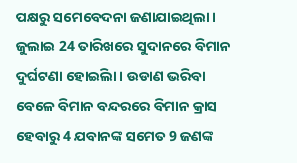ପକ୍ଷରୁ ସମେବେଦନା ଜଣାଯାଇଥିଲା ।
ଜୁଲାଇ 24 ତାରିଖରେ ସୁଦାନରେ ବିମାନ ଦୁର୍ଘଟଣା ହୋଇିଲା । ଉଡାଣ ଭରିବା ବେଳେ ବିମାନ ବନ୍ଦରରେ ବିମାନ କ୍ରାସ ହେବାରୁ 4 ଯବାନଙ୍କ ସମେତ 9 ଜଣଙ୍କ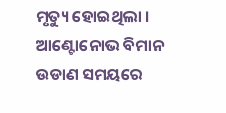ମୃତ୍ୟୁ ହୋଇଥିଲା । ଆଣ୍ଟୋନୋଭ ବିମାନ ଉଡାଣ ସମୟରେ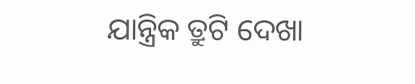ଯାନ୍ତ୍ରିକ ତ୍ରୁଟି ଦେଖା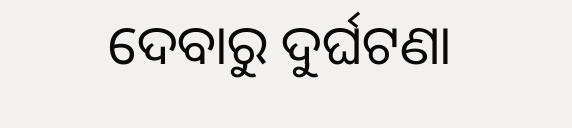ଦେବାରୁ ଦୁର୍ଘଟଣା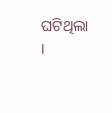ଘଟିଥିଲା ।